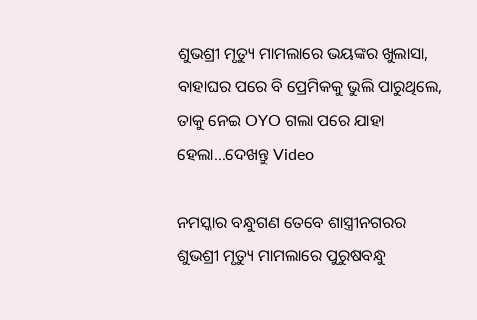ଶୁଭଶ୍ରୀ ମୃତ୍ୟୁ ମାମଲାରେ ଭୟଙ୍କର ଖୁଲାସା, ବାହାଘର ପରେ ବି ପ୍ରେମିକକୁ ଭୁଲି ପାରୁଥିଲେ, ତାକୁ ନେଇ OYO ଗଲା ପରେ ଯାହା ହେଲା…ଦେଖନ୍ତୁ Video

ନମସ୍କାର ବନ୍ଧୁଗଣ ତେବେ ଶାସ୍ତ୍ରୀନଗରର ଶୁଭଶ୍ରୀ ମୃତ୍ୟୁ ମାମଲାରେ ପୁରୁଷବନ୍ଧୁ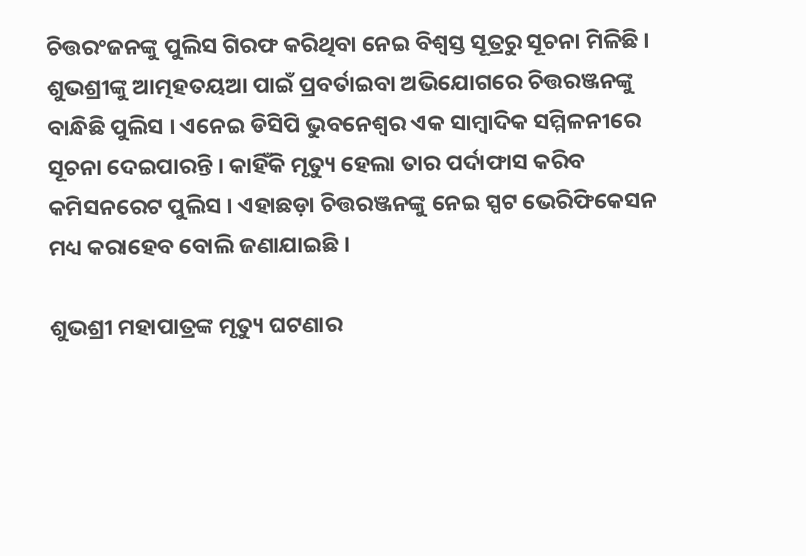ଚିତ୍ତରଂଜନଙ୍କୁ ପୁଲିସ ଗିରଫ କରିଥିବା ନେଇ ବିଶ୍ଵସ୍ତ ସୂତ୍ରରୁ ସୂଚନା ମିଳିଛି । ଶୁଭଶ୍ରୀଙ୍କୁ ଆତ୍ମହତୟଆ ପାଇଁ ପ୍ରବର୍ତାଇବା ଅଭିଯୋଗରେ ଚିତ୍ତରଞ୍ଜନଙ୍କୁ ବାନ୍ଧିଛି ପୁଲିସ । ଏନେଇ ଡିସିପି ଭୁବନେଶ୍ୱର ଏକ ସାମ୍ବାଦିକ ସମ୍ମିଳନୀରେ ସୂଚନା ଦେଇପାରନ୍ତି । କାହିଁକି ମୃତ୍ୟୁ ହେଲା ତାର ପର୍ଦାଫାସ କରିବ କମିସନରେଟ ପୁଲିସ । ଏହାଛଡ଼ା ଚିତ୍ତରଞ୍ଜନଙ୍କୁ ନେଇ ସ୍ପଟ ଭେରିଫିକେସନ ମଧ୍ୟ କରାହେବ ବୋଲି ଜଣାଯାଇଛି ।

ଶୁଭଶ୍ରୀ ମହାପାତ୍ରଙ୍କ ମୃତ୍ୟୁ ଘଟଣାର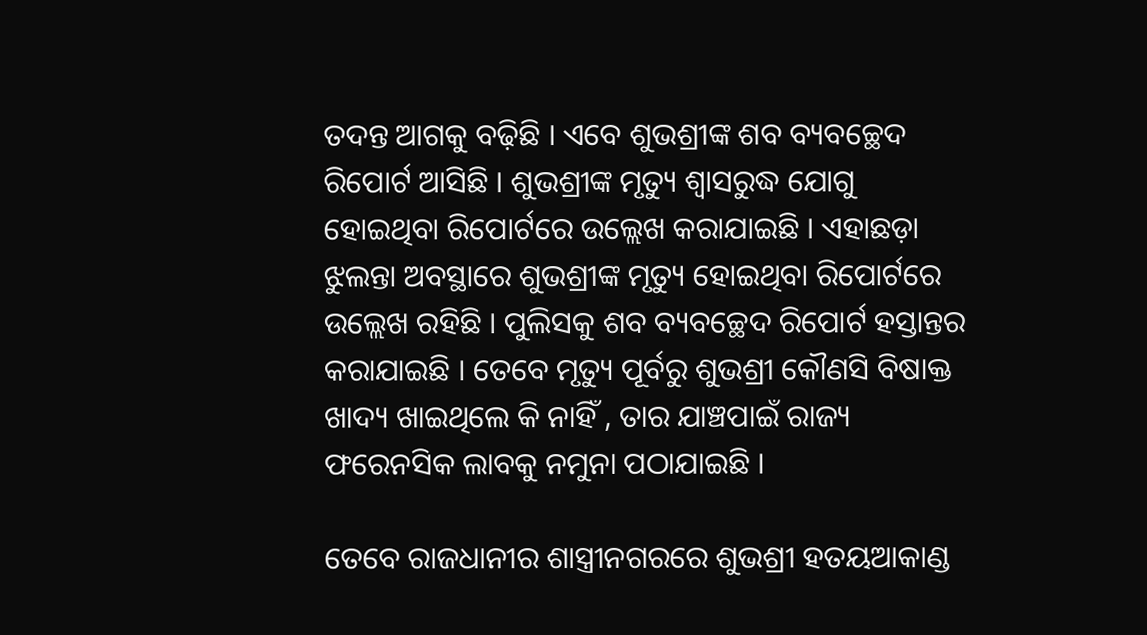ତଦନ୍ତ ଆଗକୁ ବଢ଼ିଛି । ଏବେ ଶୁଭଶ୍ରୀଙ୍କ ଶବ ବ୍ୟବଚ୍ଛେଦ ରିପୋର୍ଟ ଆସିଛି । ଶୁଭଶ୍ରୀଙ୍କ ମୃତ୍ୟୁ ଶ୍ୱାସରୁଦ୍ଧ ଯୋଗୁ ହୋଇଥିବା ରିପୋର୍ଟରେ ଉଲ୍ଲେଖ କରାଯାଇଛି । ଏହାଛଡ଼ା ଝୁଲନ୍ତା ଅବସ୍ଥାରେ ଶୁଭଶ୍ରୀଙ୍କ ମୃତ୍ୟୁ ହୋଇଥିବା ରିପୋର୍ଟରେ ଉଲ୍ଲେଖ ରହିଛି । ପୁଲିସକୁ ଶବ ବ୍ୟବଚ୍ଛେଦ ରିପୋର୍ଟ ହସ୍ତାନ୍ତର କରାଯାଇଛି । ତେବେ ମୃତ୍ୟୁ ପୂର୍ବରୁ ଶୁଭଶ୍ରୀ କୌଣସି ବିଷାକ୍ତ ଖାଦ୍ୟ ଖାଇଥିଲେ କି ନାହିଁ , ତାର ଯାଞ୍ଚପାଇଁ ରାଜ୍ୟ ଫରେନସିକ ଲାବକୁ ନମୁନା ପଠାଯାଇଛି ।

ତେବେ ରାଜଧାନୀର ଶାସ୍ତ୍ରୀନଗରରେ ଶୁଭଶ୍ରୀ ହତୟଆକାଣ୍ଡ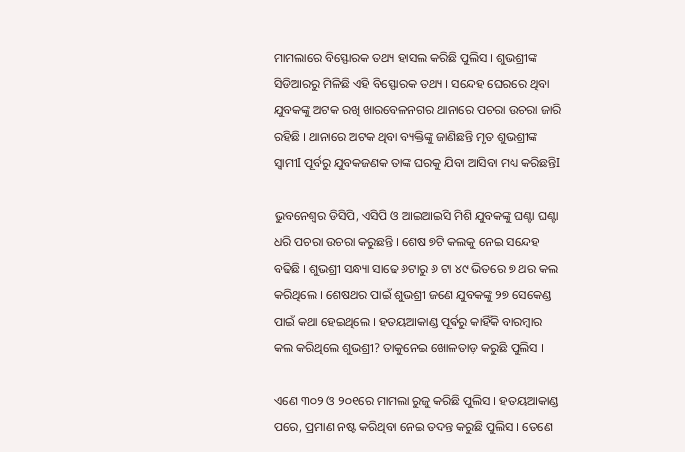ମାମଲାରେ ବିସ୍ଫୋରକ ତଥ୍ୟ ହାସଲ କରିଛି ପୁଲିସ । ଶୁଭଶ୍ରୀଙ୍କ ସିଡିଆରରୁ ମିଳିଛି ଏହି ବିସ୍ଫୋରକ ତଥ୍ୟ । ସନ୍ଦେହ ଘେରରେ ଥିବା ଯୁବକଙ୍କୁ ଅଟକ ରଖି ଖାରବେଳନଗର ଥାନାରେ ପଚରା ଉଚରା ଜାରି ରହିଛି । ଥାନାରେ ଅଟକ ଥିବା ବ୍ୟକ୍ତିଙ୍କୁ ଜାଣିଛନ୍ତି ମୃତ ଶୁଭଶ୍ରୀଙ୍କ ସ୍ୱାମୀI ପୂର୍ବରୁ ଯୁବକଜଣକ ତାଙ୍କ ଘରକୁ ଯିବା ଆସିବା ମଧ୍ୟ କରିଛନ୍ତିI

ଭୁବନେଶ୍ୱର ଡିସିପି, ଏସିପି ଓ ଆଇଆଇସି ମିଶି ଯୁବକଙ୍କୁ ଘଣ୍ଟା ଘଣ୍ଟା ଧରି ପଚରା ଉଚରା କରୁଛନ୍ତି । ଶେଷ ୭ଟି କଲକୁ ନେଇ ସନ୍ଦେହ ବଢିଛି । ଶୁଭଶ୍ରୀ ସନ୍ଧ୍ୟା ସାଢେ ୬ଟାରୁ ୬ ଟା ୪୯ ଭିତରେ ୭ ଥର କଲ କରିଥିଲେ । ଶେଷଥର ପାଇଁ ଶୁଭଶ୍ରୀ ଜଣେ ଯୁବକଙ୍କୁ ୨୭ ସେକେଣ୍ଡ ପାଇଁ କଥା ହେଇଥିଲେ । ହତୟଆକାଣ୍ଡ ପୂର୍ଵରୁ କାହିଁକି ବାରମ୍ବାର କଲ କରିଥିଲେ ଶୁଭଶ୍ରୀ? ତାକୁନେଇ ଖୋଳତାଡ଼ କରୁଛି ପୁଲିସ ।

ଏଣେ ୩୦୨ ଓ ୨୦୧ରେ ମାମଲା ରୁଜୁ କରିଛି ପୁଲିସ । ହତୟଆକାଣ୍ଡ ପରେ, ପ୍ରମାଣ ନଷ୍ଟ କରିଥିବା ନେଇ ତଦନ୍ତ କରୁଛି ପୁଲିସ । ତେଣେ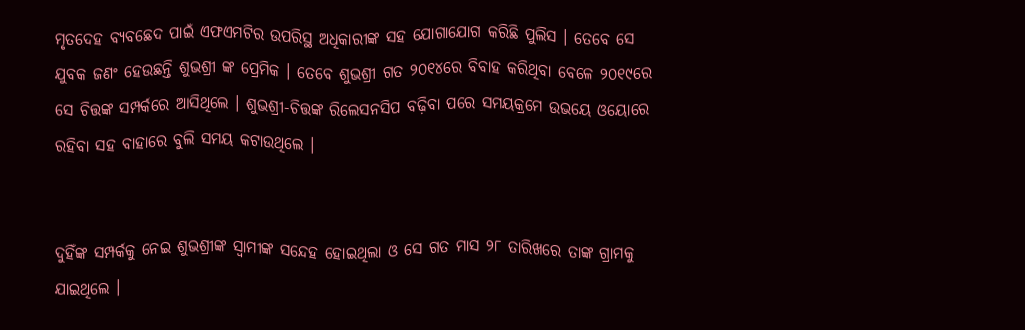ମୃତଦେହ ବ୍ୟବଛେଦ ପାଇଁ ଏଫଏମଟିର ଉପରିସ୍ଥ ଅଧିକାରୀଙ୍କ ସହ ଯୋଗାଯୋଗ କରିଛି ପୁଲିସ । ତେବେ ସେ ଯୁବକ ଜଣଂ ହେଉଛନ୍ତି ଶୁଭଶ୍ରୀ ଙ୍କ ପ୍ରେମିକ । ତେବେ ଶୁଭଶ୍ରୀ ଗତ ୨୦୧୪ରେ ବିବାହ କରିଥିବା ବେଳେ ୨୦୧୯ରେ ସେ ଚିତ୍ତଙ୍କ ସମ୍ପର୍କରେ ଆସିଥିଲେ । ଶୁଭଶ୍ରୀ-ଚିତ୍ତଙ୍କ ରିଲେସନସିପ ବଢ଼ିବା ପରେ ସମୟକ୍ରମେ ଉଭୟେ ଓୟୋରେ ରହିବା ସହ ବାହାରେ ବୁଲି ସମୟ କଟାଉଥିଲେ ।


ଦୁହିଁଙ୍କ ସମ୍ପର୍କକୁ ନେଇ ଶୁଭଶ୍ରୀଙ୍କ ସ୍ୱାମୀଙ୍କ ସନ୍ଦେହ ହୋଇଥିଲା ଓ ସେ ଗତ ମାସ ୨୮ ତାରିଖରେ ତାଙ୍କ ଗ୍ରାମକୁ ଯାଇଥିଲେ ।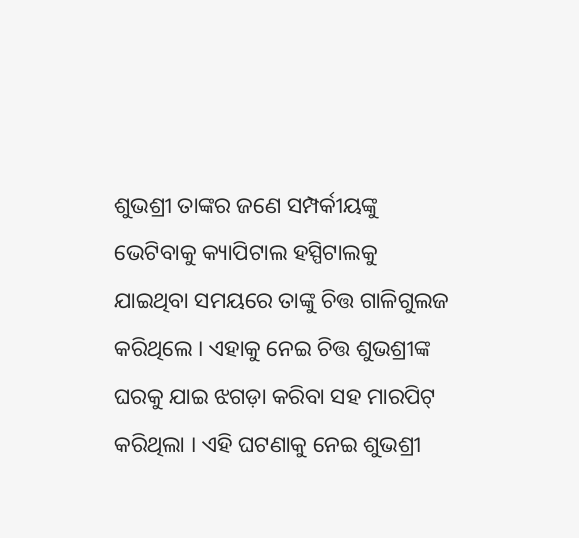ଶୁଭଶ୍ରୀ ତାଙ୍କର ଜଣେ ସମ୍ପର୍କୀୟଙ୍କୁ ଭେଟିବାକୁ କ୍ୟାପିଟାଲ ହସ୍ପିଟାଲକୁ ଯାଇଥିବା ସମୟରେ ତାଙ୍କୁ ଚିତ୍ତ ଗାଳିଗୁଲଜ କରିଥିଲେ । ଏହାକୁ ନେଇ ଚିତ୍ତ ଶୁଭଶ୍ରୀଙ୍କ ଘରକୁ ଯାଇ ଝଗଡ଼ା କରିବା ସହ ମାରପିଟ୍ କରିଥିଲା । ଏହି ଘଟଣାକୁ ନେଇ ଶୁଭଶ୍ରୀ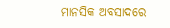ମାନସିକ ଅବସାଦରେ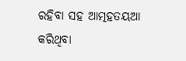ରହିବା ସହ ଆତ୍ମହତୟଆ କରିଥିବା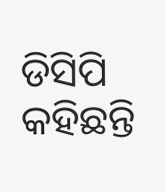ଡିସିପି କହିଛନ୍ତି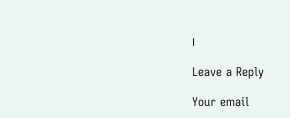।

Leave a Reply

Your email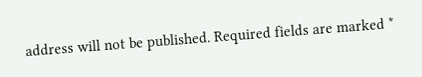address will not be published. Required fields are marked *